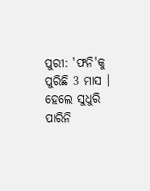ପୁରୀ: 'ଫନି'କୁ ପୁରିଛି 3 ମାସ । ହେଲେ ସୁଧୁରି ପାରିନି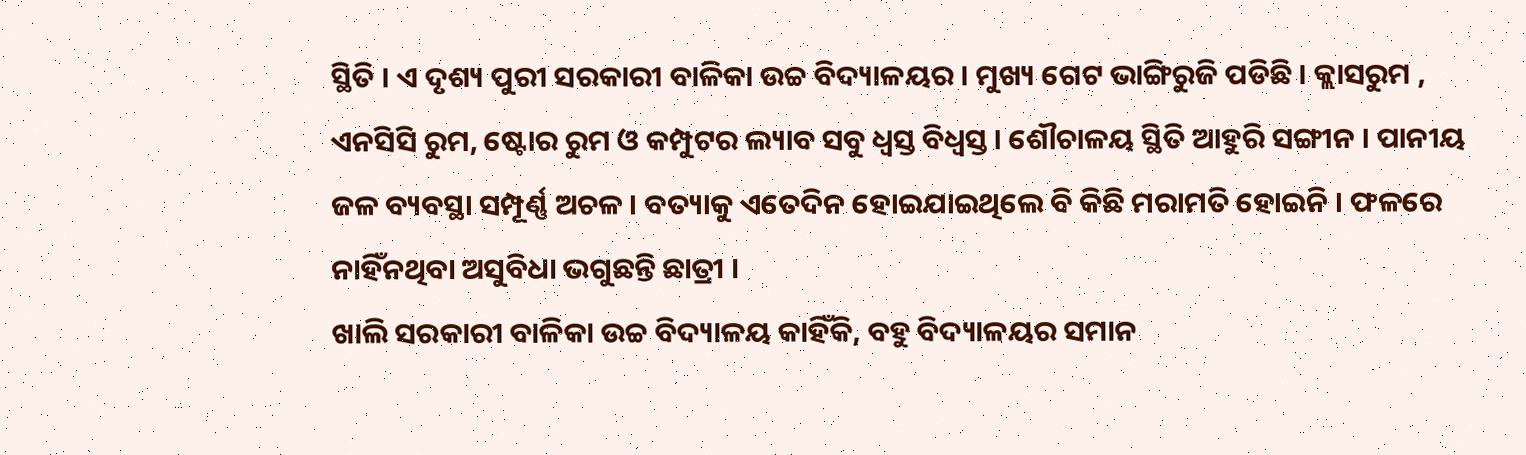ସ୍ଥିତି । ଏ ଦୃଶ୍ୟ ପୁରୀ ସରକାରୀ ବାଳିକା ଉଚ୍ଚ ବିଦ୍ୟାଳୟର । ମୁଖ୍ୟ ଗେଟ ଭାଙ୍ଗିରୁଜି ପଡିଛି । କ୍ଲାସରୁମ , ଏନସିସି ରୁମ, ଷ୍ଟୋର ରୁମ ଓ କମ୍ପୁଟର ଲ୍ୟାବ ସବୁ ଧ୍ବସ୍ତ ବିଧ୍ବସ୍ତ । ଶୌଚାଳୟ ସ୍ଥିତି ଆହୁରି ସଙ୍ଗୀନ । ପାନୀୟ ଜଳ ବ୍ୟବସ୍ଥା ସମ୍ପୂର୍ଣ୍ଣ ଅଚଳ । ବତ୍ୟାକୁ ଏତେଦିନ ହୋଇଯାଇଥିଲେ ବି କିଛି ମରାମତି ହୋଇନି । ଫଳରେ ନାହିଁନଥିବା ଅସୁବିଧା ଭଗୁଛନ୍ତି ଛାତ୍ରୀ ।
ଖାଲି ସରକାରୀ ବାଳିକା ଉଚ୍ଚ ବିଦ୍ୟାଳୟ କାହିଁକି, ବହୁ ବିଦ୍ୟାଳୟର ସମାନ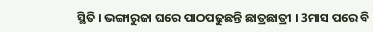ସ୍ଥିତି । ଭଙ୍ଗାରୁଜା ଘରେ ପାଠପଢୁଛନ୍ତି ଛାତ୍ରଛାତ୍ରୀ । 3ମାସ ପରେ ବି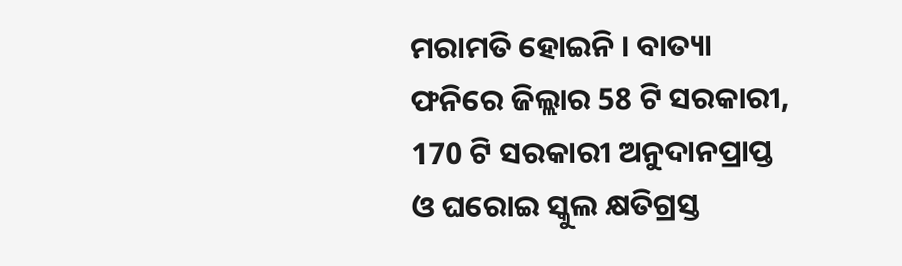ମରାମତି ହୋଇନି । ବାତ୍ୟା ଫନିରେ ଜିଲ୍ଲାର 58 ଟି ସରକାରୀ, 170 ଟି ସରକାରୀ ଅନୁଦାନପ୍ରାପ୍ତ ଓ ଘରୋଇ ସ୍କୁଲ କ୍ଷତିଗ୍ରସ୍ତ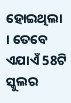ହୋଇଥିଲା । ତେବେ ଏଯାଏଁ 58ଟି ସ୍କୁଲର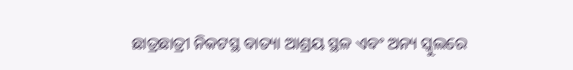ଛାତ୍ରଛାତ୍ରୀ ନିକଟସ୍ଥ ବାତ୍ୟା ଆଶ୍ରୟ ସ୍ଥଳ ଏବଂ ଅନ୍ୟ ସ୍କୁଲରେ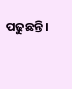ପଢୁଛନ୍ତି ।